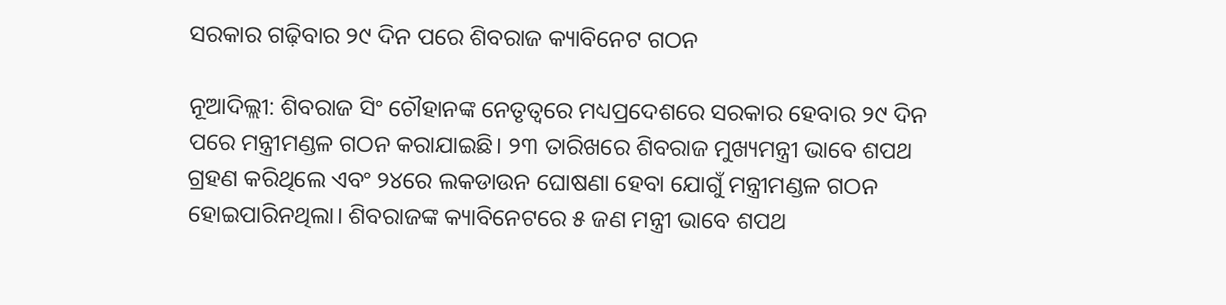ସରକାର ଗଢ଼ିବାର ୨୯ ଦିନ ପରେ ଶିବରାଜ କ୍ୟାବିନେଟ ଗଠନ

ନୂଆଦିଲ୍ଲୀ: ଶିବରାଜ ସିଂ ଚୌହାନଙ୍କ ନେତୃତ୍ୱରେ ମଧ୍ୟପ୍ରଦେଶରେ ସରକାର ହେବାର ୨୯ ଦିନ ପରେ ମନ୍ତ୍ରୀମଣ୍ଡଳ ଗଠନ କରାଯାଇଛି। ୨୩ ତାରିଖରେ ଶିବରାଜ ମୁଖ୍ୟମନ୍ତ୍ରୀ ଭାବେ ଶପଥ ଗ୍ରହଣ କରିଥିଲେ ଏବଂ ୨୪ରେ ଲକଡାଉନ ଘୋଷଣା ହେବା ଯୋଗୁଁ ମନ୍ତ୍ରୀମଣ୍ଡଳ ଗଠନ ହୋଇପାରିନଥିଲା। ଶିବରାଜଙ୍କ କ୍ୟାବିନେଟରେ ୫ ଜଣ ମନ୍ତ୍ରୀ ଭାବେ ଶପଥ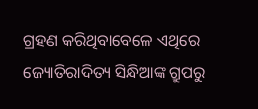ଗ୍ରହଣ କରିଥିବାବେଳେ ଏଥିରେ ଜ୍ୟୋତିରାଦିତ୍ୟ ସିନ୍ଧିଆଙ୍କ ଗ୍ରୁପରୁ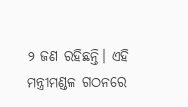୨ ଜଣ ରହିଛନ୍ତି। ଏହି ମନ୍ତ୍ରୀମଣ୍ଡଳ ଗଠନରେ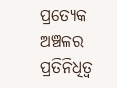ପ୍ରତ୍ୟେକ ଅଞ୍ଚଳର ପ୍ରତିନିଧିତ୍ୱ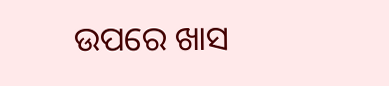ଉପରେ ଖାସ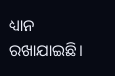ଧ୍ୟାନ ରଖାଯାଇଛି।